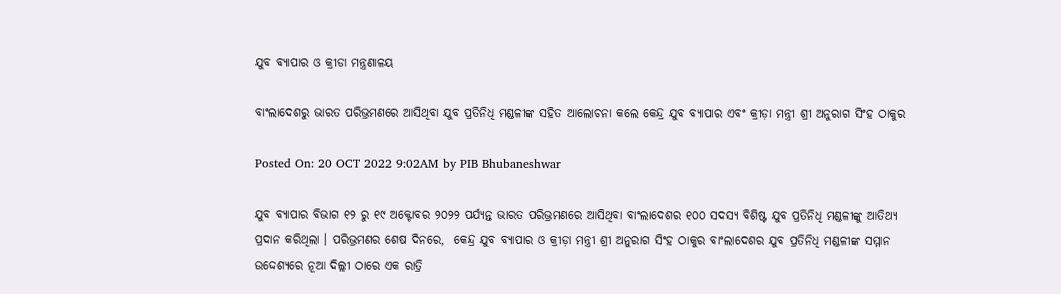ଯୁବ ବ୍ୟାପାର ଓ କ୍ରୀଡା ମନ୍ତ୍ରଣାଳୟ

ବାଂଲାଦେଶରୁ ଭାରତ ପରିଭ୍ରମଣରେ ଆସିଥିବା ଯୁବ ପ୍ରତିନିଧି ମଣ୍ଡଳୀଙ୍କ ସହିତ ଆଲୋଚନା କଲେ କେନ୍ଦ୍ର ଯୁବ ବ୍ୟାପାର ଏବଂ କ୍ରୀଡ଼ା ମନ୍ତ୍ରୀ ଶ୍ରୀ ଅନୁରାଗ ସିଂହ ଠାକୁର

Posted On: 20 OCT 2022 9:02AM by PIB Bhubaneshwar

ଯୁବ ବ୍ୟାପାର ବିଭାଗ ୧୨ ରୁ ୧୯ ଅକ୍ଟୋବର ୨୦୨୨ ପର୍ଯ୍ୟନ୍ତ ଭାରତ ପରିଭ୍ରମଣରେ ଆସିଥିବା ବାଂଲାଦେଶର ୧୦୦ ସଦସ୍ୟ ବିଶିଷ୍ଟ ଯୁବ ପ୍ରତିନିଧି ମଣ୍ଡଳୀଙ୍କୁ ଆତିଥ୍ୟ ପ୍ରଦାନ କରିଥିଲା । ପରିଭ୍ରମଣର ଶେଷ ଦିନରେ,  କେନ୍ଦ୍ର ଯୁବ ବ୍ୟାପାର ଓ କ୍ରୀଡ଼ା ମନ୍ତ୍ରୀ ଶ୍ରୀ ଅନୁରାଗ ସିଂହ ଠାକୁର ବାଂଲାଦେଶର ଯୁବ ପ୍ରତିନିଧି ମଣ୍ଡଳୀଙ୍କ ସମ୍ମାନ ଉଦ୍ଦେଶ୍ୟରେ ନୂଆ ଦିଲ୍ଲୀ ଠାରେ ଏକ ରାତ୍ରି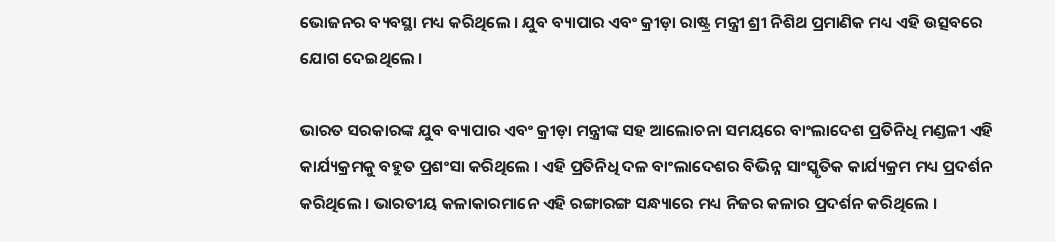ଭୋଜନର ବ୍ୟବସ୍ଥା ମଧ୍ୟ କରିଥିଲେ । ଯୁବ ବ୍ୟାପାର ଏବଂ କ୍ରୀଡ଼ା ରାଷ୍ଟ୍ର ମନ୍ତ୍ରୀ ଶ୍ରୀ ନିଶିଥ ପ୍ରମାଣିକ ମଧ୍ୟ ଏହି ଉତ୍ସବରେ ଯୋଗ ଦେଇଥିଲେ ।

ଭାରତ ସରକାରଙ୍କ ଯୁବ ବ୍ୟାପାର ଏବଂ କ୍ରୀଡ଼ା ମନ୍ତ୍ରୀଙ୍କ ସହ ଆଲୋଚନା ସମୟରେ ବାଂଲାଦେଶ ପ୍ରତିନିଧି ମଣ୍ଡଳୀ ଏହି କାର୍ଯ୍ୟକ୍ରମକୁ ବହୁତ ପ୍ରଶଂସା କରିଥିଲେ । ଏହି ପ୍ରତିନିଧି ଦଳ ବାଂଲାଦେଶର ବିଭିନ୍ନ ସାଂସ୍କୃତିକ କାର୍ଯ୍ୟକ୍ରମ ମଧ୍ୟ ପ୍ରଦର୍ଶନ କରିଥିଲେ । ଭାରତୀୟ କଳାକାରମାନେ ଏହି ରଙ୍ଗାରଙ୍ଗ ସନ୍ଧ୍ୟାରେ ମଧ୍ୟ ନିଜର କଳାର ପ୍ରଦର୍ଶନ କରିଥିଲେ ।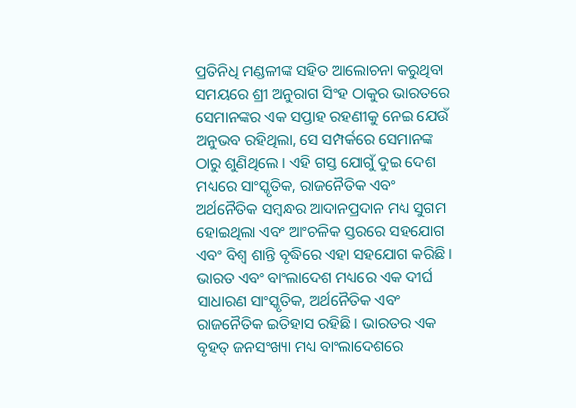ପ୍ରତିନିଧି ମଣ୍ଡଳୀଙ୍କ ସହିତ ଆଲୋଚନା କରୁଥିବା ସମୟରେ ଶ୍ରୀ ଅନୁରାଗ ସିଂହ ଠାକୁର ଭାରତରେ ସେମାନଙ୍କର ଏକ ସପ୍ତାହ ରହଣୀକୁ ନେଇ ଯେଉଁ  ଅନୁଭବ ରହିଥିଲା, ସେ ସମ୍ପର୍କରେ ସେମାନଙ୍କ ଠାରୁ ଶୁଣିଥିଲେ । ଏହି ଗସ୍ତ ଯୋଗୁଁ ଦୁଇ ଦେଶ ମଧ୍ୟରେ ସାଂସ୍କୃତିକ, ରାଜନୈତିକ ଏବଂ ଅର୍ଥନୈତିକ ସମ୍ବନ୍ଧର ଆଦାନପ୍ରଦାନ ମଧ୍ୟ ସୁଗମ ହୋଇଥିଲା ଏବଂ ଆଂଚଳିକ ସ୍ତରରେ ସହଯୋଗ ଏବଂ ବିଶ୍ୱ ଶାନ୍ତି ବୃଦ୍ଧିରେ ଏହା ସହଯୋଗ କରିଛି । ଭାରତ ଏବଂ ବାଂଲାଦେଶ ମଧ୍ୟରେ ଏକ ଦୀର୍ଘ ସାଧାରଣ ସାଂସ୍କୃତିକ, ଅର୍ଥନୈତିକ ଏବଂ ରାଜନୈତିକ ଇତିହାସ ରହିଛି । ଭାରତର ଏକ ବୃହତ୍ ଜନସଂଖ୍ୟା ମଧ୍ୟ ବାଂଲାଦେଶରେ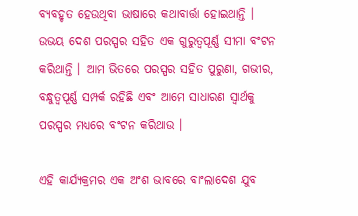ବ୍ୟବହୃତ ହେଉଥିବା ଭାଷାରେ କଥାବାର୍ତ୍ତା ହୋଇଥାନ୍ତି । ଉଭୟ ଦେଶ ପରସ୍ପର ସହିତ ଏକ ଗୁରୁତ୍ୱପୂର୍ଣ୍ଣ ସୀମା ବଂଟନ କରିଥାନ୍ତି । ଆମ ଭିତରେ ପରସ୍ପର ସହିତ ପୁରୁଣା, ଗଭୀର, ବନ୍ଧୁତ୍ୱପୂର୍ଣ୍ଣ ସମ୍ପର୍କ ରହିଛି ଏବଂ ଆମେ ସାଧାରଣ ସ୍ୱାର୍ଥକୁ ପରସ୍ପର ମଧ୍ୟରେ ବଂଟନ କରିଥାଉ ।

ଏହି କାର୍ଯ୍ୟକ୍ରମର ଏକ ଅଂଶ ଭାବରେ ବାଂଲାଦେଶ ଯୁବ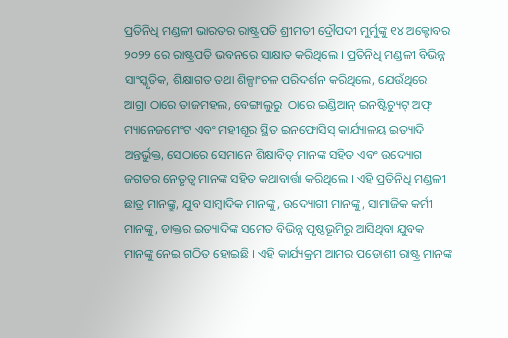ପ୍ରତିନିଧି ମଣ୍ଡଳୀ ଭାରତର ରାଷ୍ଟ୍ରପତି ଶ୍ରୀମତୀ ଦ୍ରୌପଦୀ ମୁର୍ମୁଙ୍କୁ ୧୪ ଅକ୍ଟୋବର ୨୦୨୨ ରେ ରାଷ୍ଟ୍ରପତି ଭବନରେ ସାକ୍ଷାତ କରିଥିଲେ । ପ୍ରତିନିଧି ମଣ୍ଡଳୀ ବିଭିନ୍ନ ସାଂସ୍କୃତିକ, ଶିକ୍ଷାଗତ ତଥା ଶିଳ୍ପାଂଚଳ ପରିଦର୍ଶନ କରିଥିଲେ, ଯେଉଁଥିରେ ଆଗ୍ରା ଠାରେ ତାଜମହଲ, ବେଙ୍ଗାଲୁରୁ  ଠାରେ ଇଣ୍ଡିଆନ୍ ଇନଷ୍ଟିଚ୍ୟୁଟ୍ ଅଫ୍ ମ୍ୟାନେଜମେଂଟ ଏବଂ ମହୀଶୂର ସ୍ଥିତ ଇନଫୋସିସ୍ କାର୍ଯ୍ୟାଳୟ ଇତ୍ୟାଦି ଅନ୍ତର୍ଭୁକ୍ତ, ସେଠାରେ ସେମାନେ ଶିକ୍ଷାବିତ୍ ମାନଙ୍କ ସହିତ ଏବଂ ଉଦ୍ୟୋଗ ଜଗତର ନେତୃତ୍ୱ ମାନଙ୍କ ସହିତ କଥାବାର୍ତ୍ତା କରିଥିଲେ । ଏହି ପ୍ରତିନିଧି ମଣ୍ଡଳୀ ଛାତ୍ର ମାନଙ୍କ୍ରୁ, ଯୁବ ସାମ୍ବାଦିକ ମାନଙ୍କୁ, ଉଦ୍ୟୋଗୀ ମାନଙ୍କୁ, ସାମାଜିକ କର୍ମୀ ମାନଙ୍କୁ, ଡାକ୍ତର ଇତ୍ୟାଦିଙ୍କ ସମେତ ବିଭିନ୍ନ ପୃଷ୍ଠଭୂମିରୁ ଆସିଥିବା ଯୁବକ ମାନଙ୍କୁ ନେଇ ଗଠିତ ହୋଇଛି । ଏହି କାର୍ଯ୍ୟକ୍ରମ ଆମର ପଡୋଶୀ ରାଷ୍ଟ୍ର ମାନଙ୍କ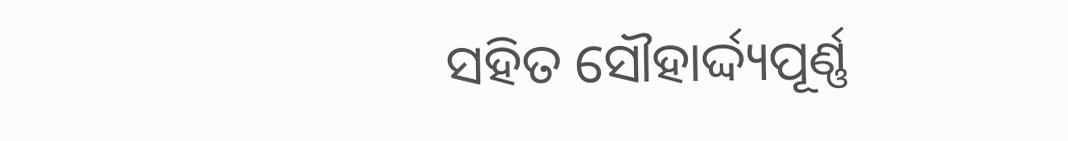ସହିତ ସୌହାର୍ଦ୍ଦ୍ୟପୂର୍ଣ୍ଣ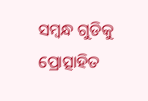ସମ୍ବନ୍ଧ ଗୁଡିକୁ ପ୍ରୋତ୍ସାହିତ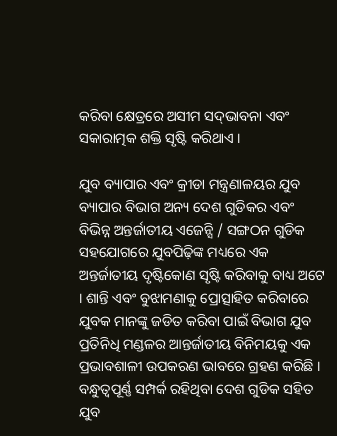କରିବା କ୍ଷେତ୍ରରେ ଅସୀମ ସଦ୍‌ଭାବନା ଏବଂ ସକାରାତ୍ମକ ଶକ୍ତି ସୃଷ୍ଟି କରିଥାଏ ।

ଯୁବ ବ୍ୟାପାର ଏବଂ କ୍ରୀଡା ମନ୍ତ୍ରଣାଳୟର ଯୁବ ବ୍ୟାପାର ବିଭାଗ ଅନ୍ୟ ଦେଶ ଗୁଡିକର ଏବଂ ବିଭିନ୍ନ ଅନ୍ତର୍ଜାତୀୟ ଏଜେନ୍ସି / ସଙ୍ଗଠନ ଗୁଡିକ ସହଯୋଗରେ ଯୁବପିଢ଼ିଙ୍କ ମଧ୍ୟରେ ଏକ ଅନ୍ତର୍ଜାତୀୟ ଦୃଷ୍ଟିକୋଣ ସୃଷ୍ଟି କରିବାକୁ ବାଧ୍ୟ ଅଟେ । ଶାନ୍ତି ଏବଂ ବୁଝାମଣାକୁ ପ୍ରୋତ୍ସାହିତ କରିବାରେ ଯୁବକ ମାନଙ୍କୁ ଜଡିତ କରିବା ପାଇଁ ବିଭାଗ ଯୁବ ପ୍ରତିନିଧି ମଣ୍ଡଳର ଆନ୍ତର୍ଜାତୀୟ ବିନିମୟକୁ ଏକ ପ୍ରଭାବଶାଳୀ ଉପକରଣ ଭାବରେ ଗ୍ରହଣ କରିଛି । ବନ୍ଧୁତ୍ୱପୂର୍ଣ୍ଣ ସମ୍ପର୍କ ରହିଥିବା ଦେଶ ଗୁଡିକ ସହିତ ଯୁବ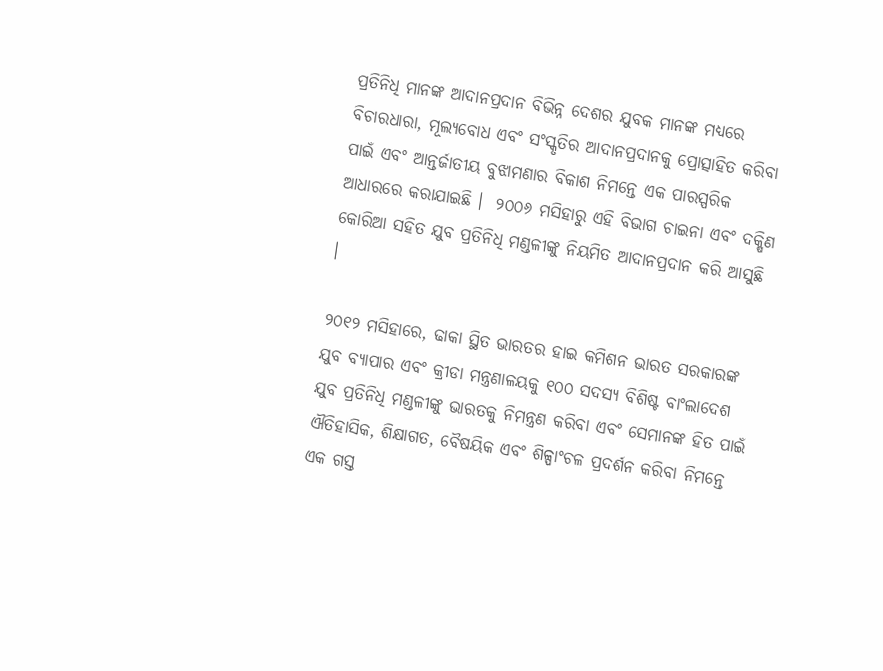ପ୍ରତିନିଧି ମାନଙ୍କ ଆଦାନପ୍ରଦାନ ବିଭିନ୍ନ ଦେଶର ଯୁବକ ମାନଙ୍କ ମଧ୍ୟରେ ବିଚାରଧାରା, ମୂଲ୍ୟବୋଧ ଏବଂ ସଂସ୍କୃତିର ଆଦାନପ୍ରଦାନକୁ ପ୍ରୋତ୍ସାହିତ କରିବା ପାଇଁ ଏବଂ ଆନ୍ତର୍ଜାତୀୟ ବୁଝାମଣାର ବିକାଶ ନିମନ୍ତେ ଏକ ପାରସ୍ପରିକ ଆଧାରରେ କରାଯାଇଛି ।  ୨୦୦୬ ମସିହାରୁ ଏହି ବିଭାଗ ଚାଇନା ଏବଂ ଦକ୍ଷିଣ କୋରିଆ ସହିତ ଯୁବ ପ୍ରତିନିଧି ମଣ୍ଡଳୀଙ୍କୁ ନିୟମିତ ଆଦାନପ୍ରଦାନ କରି ଆସୁଛି ।

୨୦୧୨ ମସିହାରେ, ଢାକା ସ୍ଥିତ ଭାରତର ହାଇ କମିଶନ ଭାରତ ସରକାରଙ୍କ ଯୁବ ବ୍ୟାପାର ଏବଂ କ୍ରୀଡା ମନ୍ତ୍ରଣାଳୟକୁ ୧୦୦ ସଦସ୍ୟ ବିଶିଷ୍ଟ ବାଂଲାଦେଶ ଯୁବ ପ୍ରତିନିଧି ମଣ୍ଡଳୀଙ୍କୁ ଭାରତକୁ ନିମନ୍ତ୍ରଣ କରିବା ଏବଂ ସେମାନଙ୍କ ହିତ ପାଇଁ ଐତିହାସିକ, ଶିକ୍ଷାଗତ, ବୈଷୟିକ ଏବଂ ଶିଳ୍ପାଂଚଳ ପ୍ରଦର୍ଶନ କରିବା ନିମନ୍ତେ ଏକ ଗସ୍ତ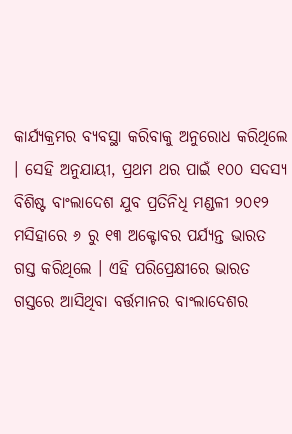କାର୍ଯ୍ୟକ୍ରମର ବ୍ୟବସ୍ଥା କରିବାକୁ ଅନୁରୋଧ କରିଥିଲେ । ସେହି ଅନୁଯାୟୀ, ପ୍ରଥମ ଥର ପାଇଁ ୧୦୦ ସଦସ୍ୟ ବିଶିଷ୍ଟ ବାଂଲାଦେଶ ଯୁବ ପ୍ରତିନିଧି ମଣ୍ଡଳୀ ୨୦୧୨ ମସିହାରେ ୬ ରୁ ୧୩ ଅକ୍ଟୋବର ପର୍ଯ୍ୟନ୍ତ ଭାରତ ଗସ୍ତ କରିଥିଲେ । ଏହି ପରିପ୍ରେକ୍ଷୀରେ ଭାରତ ଗସ୍ତରେ ଆସିଥିବା ବର୍ତ୍ତମାନର ବାଂଲାଦେଶର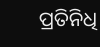ପ୍ରତିନିଧି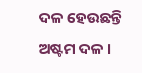ଦଳ ହେଉଛନ୍ତି ଅଷ୍ଟମ ଦଳ ।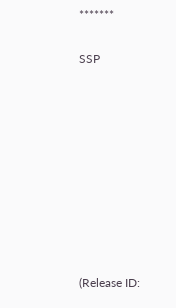*******

SSP









(Release ID: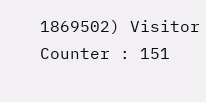1869502) Visitor Counter : 151